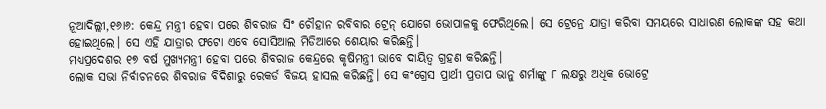ନୂଆଦିଲ୍ଲୀ,୧୬ା୬: କେନ୍ଦ୍ର ମନ୍ତ୍ରୀ ହେବା ପରେ ଶିବରାଜ ସିଂ ଚୌହାନ ରବିବାର ଟ୍ରେନ୍ ଯୋଗେ ଭୋପାଳକୁ ଫେରିଥିଲେ। ସେ ଟ୍ରେନ୍ରେ ଯାତ୍ରା କରିବା ସମୟରେ ସାଧାରଣ ଲୋକଙ୍କ ସହ କଥା ହୋଇଥିଲେ। ସେ ଏହି ଯାତ୍ରାର ଫଟୋ ଏବେ ସୋସିଆଲ ମିଡିଆରେ ଶେୟାର କରିଛନ୍ତି।
ମଧ୍ୟପ୍ରଦେଶର ୧୭ ବର୍ଷ ମୁଖ୍ୟମନ୍ତ୍ରୀ ହେବା ପରେ ଶିବରାଜ କେନ୍ଦ୍ରରେ କୃଷିମନ୍ତ୍ରୀ ଭାବେ ଦାୟିତ୍ୱ ଗ୍ରହଣ କରିଛନ୍ତି।
ଲୋକ ସଭା ନିର୍ବାଚନରେ ଶିବରାଜ ବିଦିଶାରୁ ରେକର୍ଡ ବିଜୟ ହାସଲ କରିଛନ୍ତି। ସେ କଂଗ୍ରେସ ପ୍ରାର୍ଥୀ ପ୍ରତାପ ଭାନୁ ଶର୍ମାଙ୍କୁ ୮ ଲକ୍ଷରୁ ଅଧିକ ଭୋଟ୍ରେ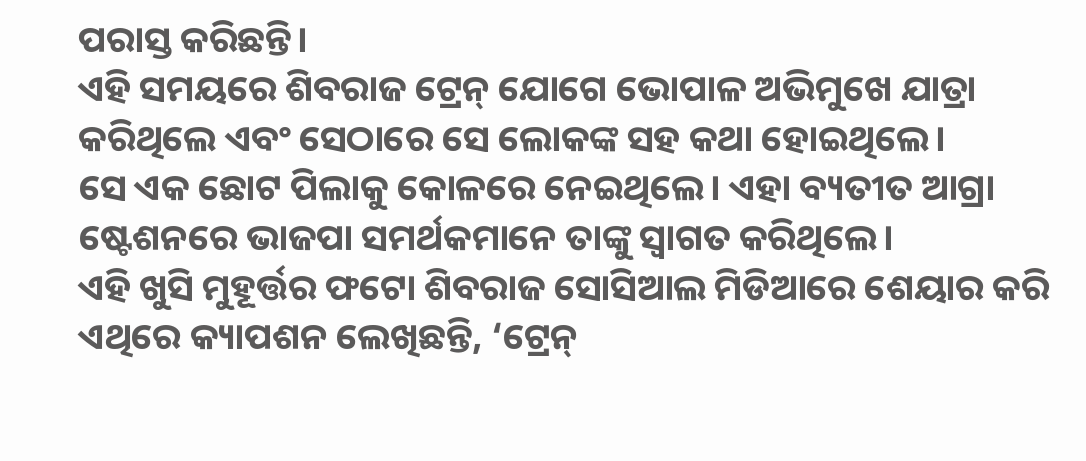ପରାସ୍ତ କରିଛନ୍ତି।
ଏହି ସମୟରେ ଶିବରାଜ ଟ୍ରେନ୍ ଯୋଗେ ଭୋପାଳ ଅଭିମୁଖେ ଯାତ୍ରା କରିଥିଲେ ଏବଂ ସେଠାରେ ସେ ଲୋକଙ୍କ ସହ କଥା ହୋଇଥିଲେ।
ସେ ଏକ ଛୋଟ ପିଲାକୁ କୋଳରେ ନେଇଥିଲେ। ଏହା ବ୍ୟତୀତ ଆଗ୍ରା ଷ୍ଟେଶନରେ ଭାଜପା ସମର୍ଥକମାନେ ତାଙ୍କୁ ସ୍ବାଗତ କରିଥିଲେ।
ଏହି ଖୁସି ମୁହୂର୍ତ୍ତର ଫଟୋ ଶିବରାଜ ସୋସିଆଲ ମିଡିଆରେ ଶେୟାର କରି ଏଥିରେ କ୍ୟାପଶନ ଲେଖିଛନ୍ତି, ‘ଟ୍ରେନ୍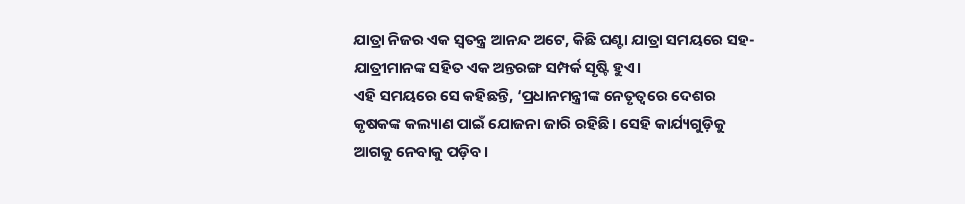ଯାତ୍ରା ନିଜର ଏକ ସ୍ବତନ୍ତ୍ର ଆନନ୍ଦ ଅଟେ, କିଛି ଘଣ୍ଟା ଯାତ୍ରା ସମୟରେ ସହ-ଯାତ୍ରୀମାନଙ୍କ ସହିତ ଏକ ଅନ୍ତରଙ୍ଗ ସମ୍ପର୍କ ସୃଷ୍ଟି ହୁଏ।
ଏହି ସମୟରେ ସେ କହିଛନ୍ତି, ‘ପ୍ରଧାନମନ୍ତ୍ରୀଙ୍କ ନେତୃତ୍ୱରେ ଦେଶର କୃଷକଙ୍କ କଲ୍ୟାଣ ପାଇଁ ଯୋଜନା ଜାରି ରହିଛି। ସେହି କାର୍ଯ୍ୟଗୁଡ଼ିକୁ ଆଗକୁ ନେବାକୁ ପଡ଼ିବ।